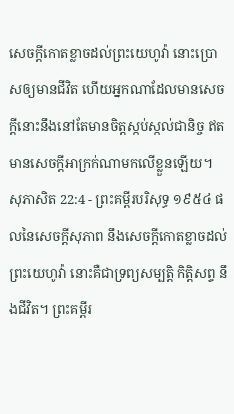សេចក្ដីកោតខ្លាចដល់ព្រះយេហូវ៉ា នោះប្រោសឲ្យមានជីវិត ហើយអ្នកណាដែលមានសេចក្ដីនោះនឹងនៅតែមានចិត្តស្កប់ស្កល់ជានិច្ច ឥតមានសេចក្ដីអាក្រក់ណាមកលើខ្លួនឡើយ។
សុភាសិត 22:4 - ព្រះគម្ពីរបរិសុទ្ធ ១៩៥៤ ផលនៃសេចក្ដីសុភាព នឹងសេចក្ដីកោតខ្លាចដល់ព្រះយេហូវ៉ា នោះគឺជាទ្រព្យសម្បត្តិ កិត្តិសព្ទ នឹងជីវិត។ ព្រះគម្ពីរ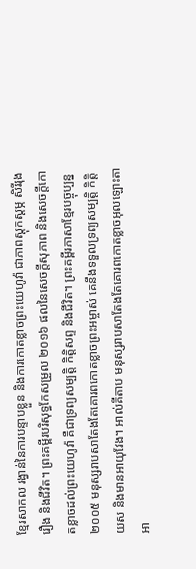ខ្មែរសាកល រង្វាន់នៃការបន្ទាបខ្លួន និងការកោតខ្លាចព្រះយេហូវ៉ា ជាភាពស្ដុកស្ដម្ភ សិរីរុងរឿង និងជីវិត។ ព្រះគម្ពីរបរិសុទ្ធកែសម្រួល ២០១៦ ផលនៃសេចក្ដីសុភាព និងសេចក្ដីកោតខ្លាចដល់ព្រះយេហូវ៉ា គឺជាទ្រព្យសម្បត្តិ កិត្តិសព្ទ និងជីវិត។ ព្រះគម្ពីរភាសាខ្មែរបច្ចុប្បន្ន ២០០៥ មនុស្សរាបសាតែងតែគោរពកោតខ្លាចព្រះអម្ចាស់ គេនឹងទទួលទ្រព្យសម្បត្តិ កិត្តិយស និងមានអាយុវែង។ អាល់គីតាប មនុស្សរាបសាតែងតែគោរពកោតខ្លាចអុលឡោះតាអា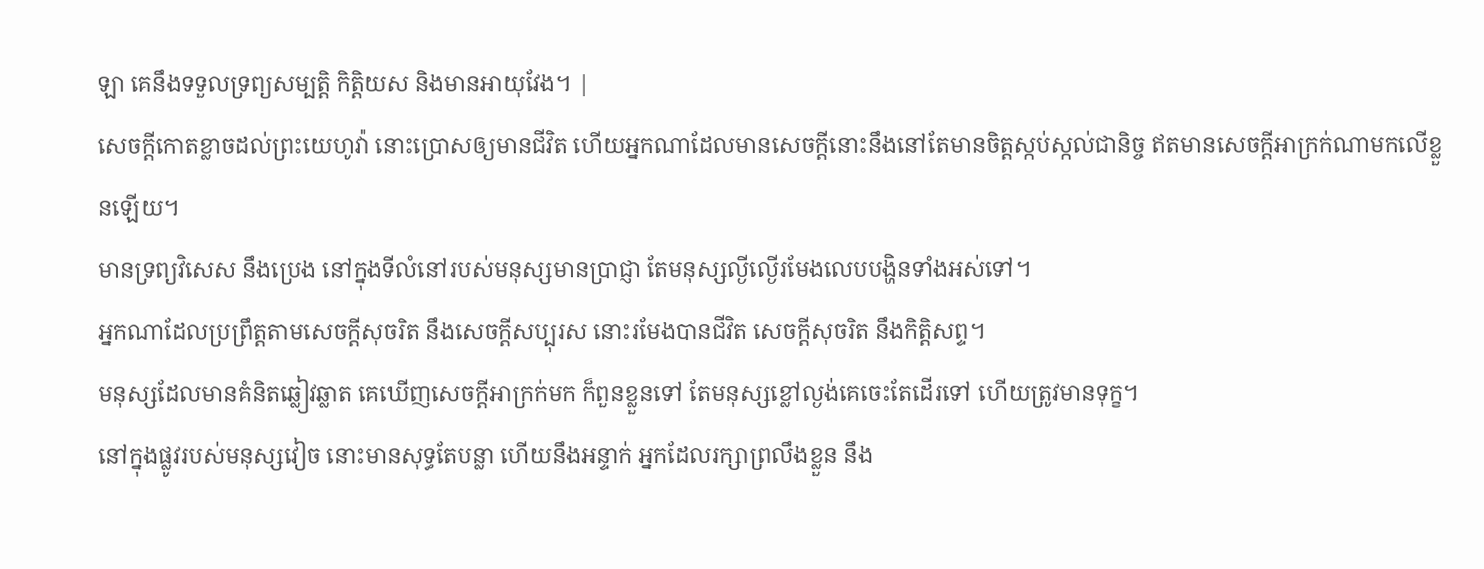ឡា គេនឹងទទួលទ្រព្យសម្បត្តិ កិត្តិយស និងមានអាយុវែង។ |
សេចក្ដីកោតខ្លាចដល់ព្រះយេហូវ៉ា នោះប្រោសឲ្យមានជីវិត ហើយអ្នកណាដែលមានសេចក្ដីនោះនឹងនៅតែមានចិត្តស្កប់ស្កល់ជានិច្ច ឥតមានសេចក្ដីអាក្រក់ណាមកលើខ្លួនឡើយ។
មានទ្រព្យវិសេស នឹងប្រេង នៅក្នុងទីលំនៅរបស់មនុស្សមានប្រាជ្ញា តែមនុស្សល្ងីល្ងើរមែងលេបបង្ហិនទាំងអស់ទៅ។
អ្នកណាដែលប្រព្រឹត្តតាមសេចក្ដីសុចរិត នឹងសេចក្ដីសប្បុរស នោះរមែងបានជីវិត សេចក្ដីសុចរិត នឹងកិត្តិសព្ទ។
មនុស្សដែលមានគំនិតឆ្លៀវឆ្លាត គេឃើញសេចក្ដីអាក្រក់មក ក៏ពួនខ្លួនទៅ តែមនុស្សខ្លៅល្ងង់គេចេះតែដើរទៅ ហើយត្រូវមានទុក្ខ។
នៅក្នុងផ្លូវរបស់មនុស្សវៀច នោះមានសុទ្ធតែបន្លា ហើយនឹងអន្ទាក់ អ្នកដែលរក្សាព្រលឹងខ្លួន នឹង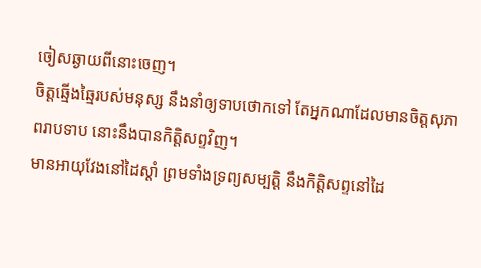ចៀសឆ្ងាយពីនោះចេញ។
ចិត្តឆ្មើងឆ្មៃរបស់មនុស្ស នឹងនាំឲ្យទាបថោកទៅ តែអ្នកណាដែលមានចិត្តសុភាពរាបទាប នោះនឹងបានកិត្តិសព្ទវិញ។
មានអាយុវែងនៅដៃស្តាំ ព្រមទាំងទ្រព្យសម្បត្តិ នឹងកិត្តិសព្ទនៅដៃ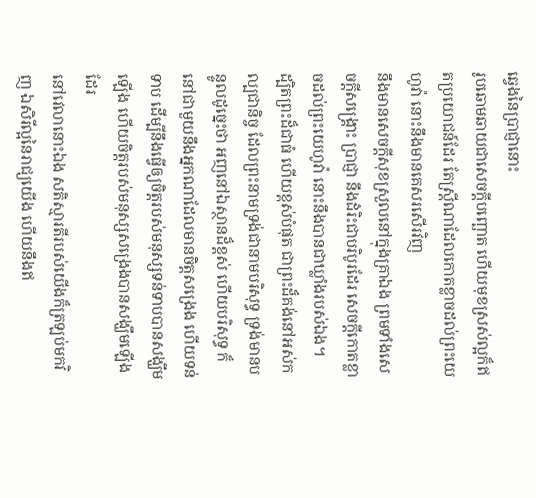ឆ្វេងនៃប្រាជ្ញានោះ
រូបឆោមឆាយជាសេចក្ដីបញ្ឆោត ហើយមុខស្រស់ល្អក៏ឥតប្រយោជន៍ដែរ តែស្ត្រីណាដែលកោតខ្លាចដល់ព្រះយេហូវ៉ា នោះនឹងមានគេសរសើរវិញ
នឹងមានសេចក្ដីសុខស្រួលនៅក្នុងគ្រាឯង ព្រមទាំងសេចក្ដីសង្គ្រោះ ប្រាជ្ញា នឹងដំរិះជាបរិបូរដែរ សេចក្ដីកោតខ្លាចដល់ព្រះយេហូវ៉ា នោះនឹងបានជាឃ្លាំងរបស់ឯង។
ដ្បិតព្រះដ៏ជាធំ ហើយខ្ពស់បំផុត ជាព្រះដ៏គង់នៅអស់កល្បជានិច្ច ដែលព្រះនាមទ្រង់ជានាមបរិសុទ្ធ ទ្រង់មានបន្ទូលដូច្នេះថា អញនៅឯស្ថានដ៏ខ្ពស់ ហើយបរិសុទ្ធ ក៏នៅជាមួយនឹងអ្នកណាដែលមានចិត្តសង្រេង ហើយទន់ទាប ដើម្បីនឹងធ្វើឲ្យចិត្តរបស់មនុស្សទន់ទាបបានសង្ឃឹមឡើង ហើយចិត្តរបស់មនុស្សសង្រេងបានសង្ឃឹមឡើងដែរ
នៅវេលានោះឯង សតិស្មារតីរបស់យើងក៏ត្រឡប់មកវិញ ឯសិរីល្អនៃរាជ្យយើង ហើយនឹងឥ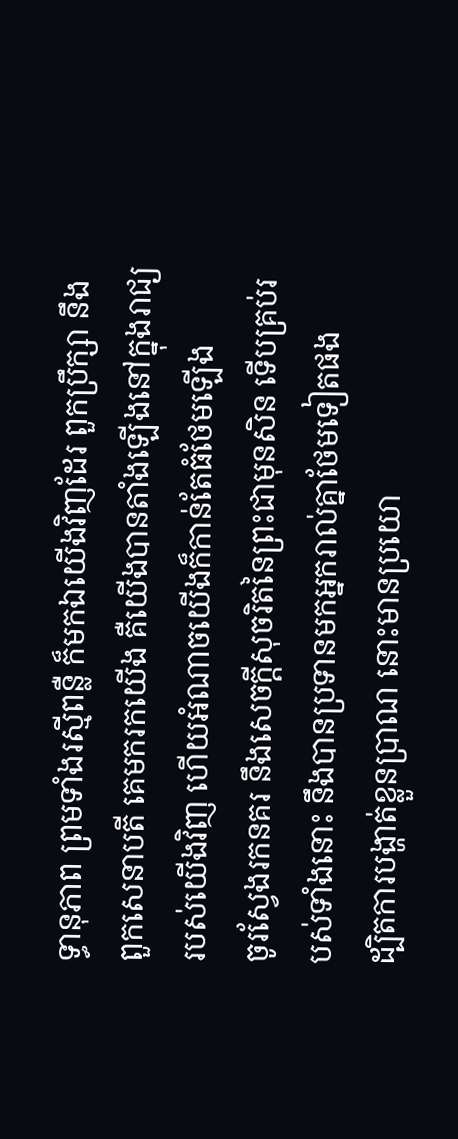ទ្ធានុភាព ព្រមទាំងរស្មីពន្លឺ ក៏មកឯយើងវិញដែរ ពួកប្រឹក្សា នឹងពួកសេនាបតី គេមករកយើង គឺយើងបានតាំងឡើងនៅក្នុងរាជ្យរបស់យើងវិញ ហើយអំណាចយើងក៏កាន់តែធំថែមឡើង
ចូរស្វែងរកនគរ នឹងសេចក្ដីសុចរិតនៃព្រះជាមុនសិន ទើបគ្រប់របស់ទាំងនោះ នឹងបានប្រទានមកអ្នករាល់គ្នាថែមទៀតផង
ដ្បិតការបង្ហាត់ខ្លួនប្រាណ នោះមានប្រយោ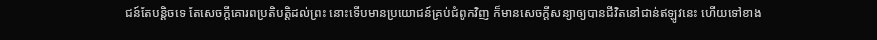ជន៍តែបន្តិចទេ តែសេចក្ដីគោរពប្រតិបត្តិដល់ព្រះ នោះទើបមានប្រយោជន៍គ្រប់ជំពូកវិញ ក៏មានសេចក្ដីសន្យាឲ្យបានជីវិតនៅជាន់ឥឡូវនេះ ហើយទៅខាង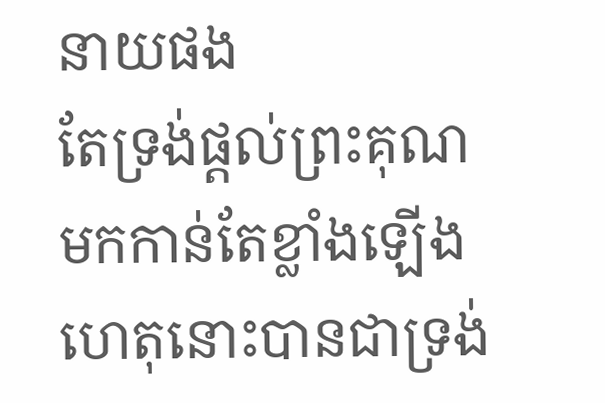នាយផង
តែទ្រង់ផ្តល់ព្រះគុណមកកាន់តែខ្លាំងឡើង ហេតុនោះបានជាទ្រង់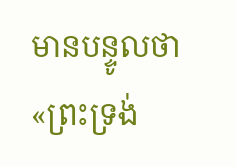មានបន្ទូលថា «ព្រះទ្រង់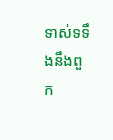ទាស់ទទឹងនឹងពួក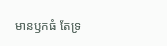មានឫកធំ តែទ្រ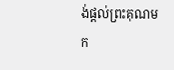ង់ផ្តល់ព្រះគុណមក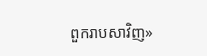ពួករាបសាវិញ»